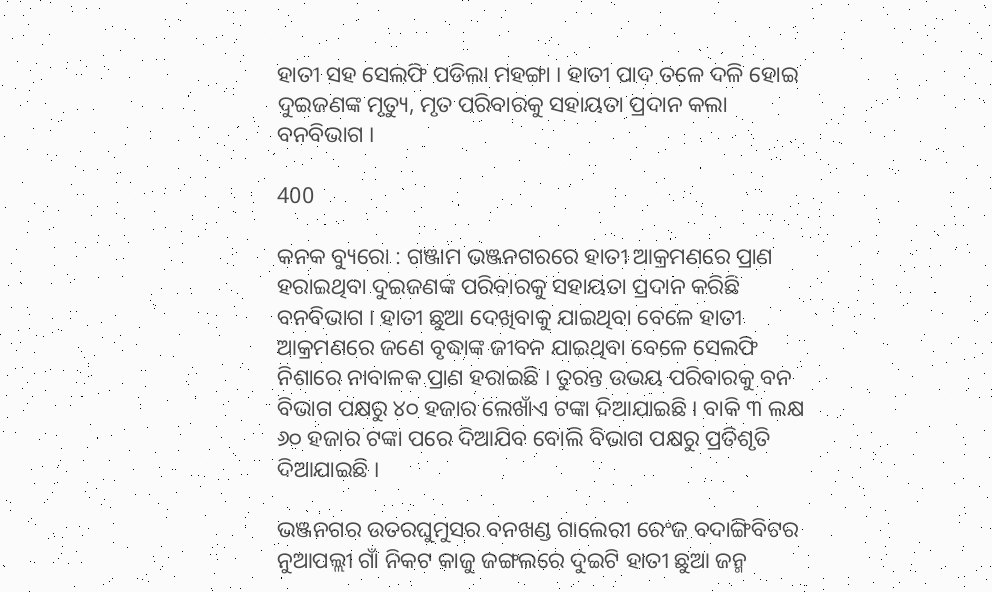ହାତୀ ସହ ସେଲଫି ପଡିଲା ମହଙ୍ଗା । ହାତୀ ପାଦ ତଳେ ଦଳି ହୋଇ ଦୁଇଜଣଙ୍କ ମୃତ୍ୟୁ, ମୃତ ପରିବାରକୁ ସହାୟତା ପ୍ରଦାନ କଲା ବନବିଭାଗ ।

400

କନକ ବ୍ୟୁରୋ : ଗଞ୍ଜାମ ଭଞ୍ଜନଗରରେ ହାତୀ ଆକ୍ରମଣରେ ପ୍ରାଣ ହରାଇଥିବା ଦୁଇଜଣଙ୍କ ପରିବାରକୁ ସହାୟତା ପ୍ରଦାନ କରିଛି ବନବିଭାଗ । ହାତୀ ଛୁଆ ଦେଖିବାକୁ ଯାଇଥିବା ବେଳେ ହାତୀ ଆକ୍ରମଣରେ ଜଣେ ବୃଦ୍ଧାଙ୍କ ଜୀବନ ଯାଇଥିବା ବେଳେ ସେଲଫି ନିଶାରେ ନାବାଳକ ପ୍ରାଣ ହରାଇଛି । ତୁରନ୍ତ ଉଭୟ ପରିବାରକୁ ବନ ବିଭାଗ ପକ୍ଷରୁ ୪୦ ହଜାର ଲେଖାଁଏ ଟଙ୍କା ଦିଆଯାଇଛି । ବାକି ୩ ଲକ୍ଷ ୬୦ ହଜାର ଟଙ୍କା ପରେ ଦିଆଯିବ ବୋଲି ବିଭାଗ ପକ୍ଷରୁ ପ୍ରତିଶୃତି ଦିଆଯାଇଛି ।

ଭଞ୍ଜନଗର ଉତରଘୁମୁସର ବନଖଣ୍ଡ ଗାଲେରୀ ରେଂଜ ବଦାଙ୍ଗିବିଟର ନୁଆପଲ୍ଲୀ ଗାଁ ନିକଟ କାଜୁ ଜଙ୍ଗଲରେ ଦୁଇଟି ହାତୀ ଛୁଆ ଜନ୍ମ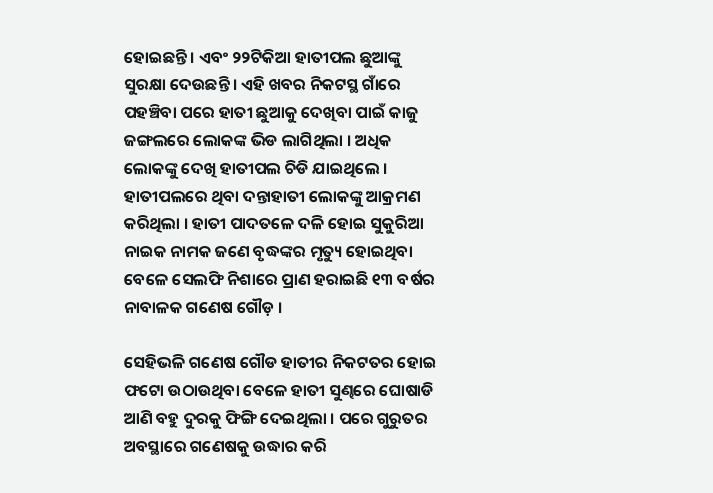ହୋଇଛନ୍ତି । ଏବଂ ୨୨ଟିକିଆ ହାତୀପଲ ଛୁଆଙ୍କୁ ସୁରକ୍ଷା ଦେଉଛନ୍ତି । ଏହି ଖବର ନିକଟସ୍ଥ ଗାଁରେ ପହଞ୍ଚିବା ପରେ ହାତୀ ଛୁଆକୁ ଦେଖିବା ପାଇଁ କାଜୁ ଜଙ୍ଗଲରେ ଲୋକଙ୍କ ଭିଡ ଲାଗିଥିଲା । ଅଧିକ ଲୋକଙ୍କୁ ଦେଖି ହାତୀପଲ ଚିଡି ଯାଇଥିଲେ । ହାତୀପଲରେ ଥିବା ଦନ୍ତାହାତୀ ଲୋକଙ୍କୁ ଆକ୍ରମଣ କରିଥିଲା । ହାତୀ ପାଦତଳେ ଦଳି ହୋଇ ସୁକୁରିଆ ନାଇକ ନାମକ ଜଣେ ବୃଦ୍ଧଙ୍କର ମୃତ୍ୟୁ ହୋଇଥିବା ବେଳେ ସେଲଫି ନିଶାରେ ପ୍ରାଣ ହରାଇଛି ୧୩ ବର୍ଷର ନାବାଳକ ଗଣେଷ ଗୌଡ଼ ।

ସେହିଭଳି ଗଣେଷ ଗୌଡ ହାତୀର ନିକଟତର ହୋଇ ଫଟୋ ଉଠାଉଥିବା ବେଳେ ହାତୀ ସୁଣ୍ଢରେ ଘୋଷାଡି ଆଣି ବହୁ ଦୁରକୁ ଫିଙ୍ଗି ଦେଇଥିଲା । ପରେ ଗୁରୁତର ଅବସ୍ଥାରେ ଗଣେଷକୁ ଉଦ୍ଧାର କରି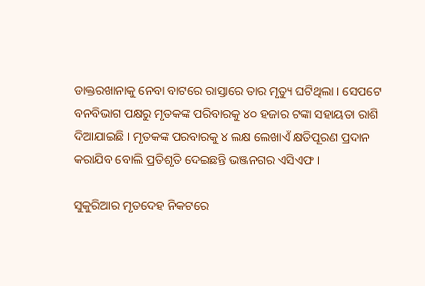ଡାକ୍ତରଖାନାକୁ ନେବା ବାଟରେ ରାସ୍ତାରେ ତାର ମୃତ୍ୟୁ ଘଟିଥିଲା । ସେପଟେ ବନବିଭାଗ ପକ୍ଷରୁ ମୃତକଙ୍କ ପରିବାରକୁ ୪୦ ହଜାର ଟଙ୍କା ସହାୟତା ରାଶି ଦିଆଯାଇଛି । ମୃତକଙ୍କ ପରବାରକୁ ୪ ଲକ୍ଷ ଲେଖାଏଁ କ୍ଷତିପୂରଣ ପ୍ରଦାନ କରାଯିବ ବୋଲି ପ୍ରତିଶୃତି ଦେଇଛନ୍ତି ଭଞ୍ଜନଗର ଏସିଏଫ ।

ସୁକୁରିଆର ମୃତଦେହ ନିକଟରେ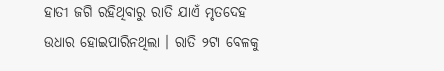ହାତୀ ଜଗି ରହିଥିବାରୁ ରାତି ଯାଏଁ ମୃତଦେହ ଉଧାର ହୋଇପାରିନଥିଲା । ରାତି ୨ଟା ବେଳକୁ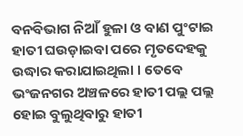ବନବିଭାଗ ନିଆଁ ହୁଳା ଓ ବାଣ ପୁଂଟାଇ ହାତୀ ଘଉଡ଼ାଇବା ପରେ ମୃତଦେହକୁ ଉଦ୍ଧାର କରାଯାଇଥିଲା । ତେବେ ଭଂଜନଗର ଅଞ୍ଚଳରେ ହାତୀ ପଲ୍ଲ ପଲ୍ଲ ହୋଇ ବୁଲୁଥିବାରୁ ହାତୀ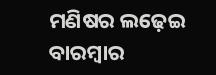ମଣିଷର ଲଢ଼େଇ ବାରମ୍ବାର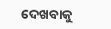ଦେଖବାକୁ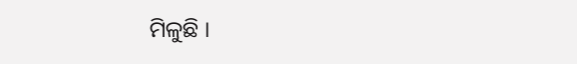ମିଳୁଛି ।